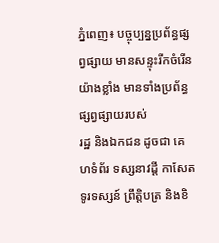ភ្នំពេញ៖ បច្ចុប្បន្នប្រព័ន្ធផ្សព្វផ្សាយ មានសន្ទុះរីកចំរើនយ៉ាងខ្លាំង មានទាំងប្រព័ន្ធផ្សព្វផ្សាយរបស់
រដ្ឋ និងឯកជន ដូចជា គេហទំព័រ ទស្សនាវដ្តី កាសែត ទូរទស្សន៍ ព្រឹត្តិបត្រ និងខិ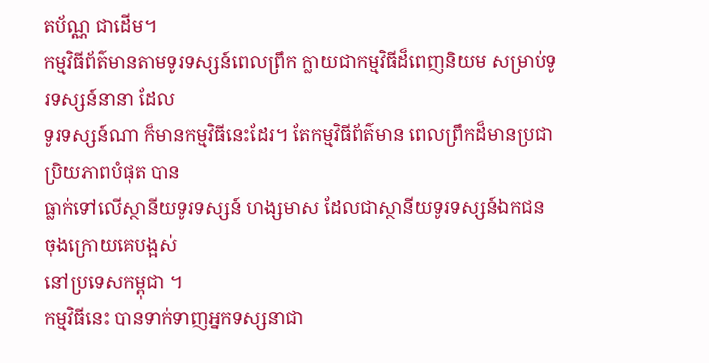តប័ណ្ណ ជាដើម។
កម្មវិធីព័ត៌មានតាមទូរទស្សន៍ពេលព្រឹក ក្លាយជាកម្មវិធីដ៏ពេញនិយម សម្រាប់ទូរទស្សន៍នានា ដែល
ទូរទស្សន៍ណា ក៏មានកម្មវិធីនេះដែរ។ តែកម្មវិធីព័ត៌មាន ពេលព្រឹកដ៏មានប្រជាប្រិយភាពបំផុត បាន
ធ្លាក់ទៅលើស្ថានីយទូរទស្សន៍ ហង្សមាស ដែលជាស្ថានីយទូរទស្សន៍ឯកជន ចុងក្រោយគេបង្អស់
នៅប្រទេសកម្ពុជា ។
កម្មវិធីនេះ បានទាក់ទាញអ្នកទស្សនាជា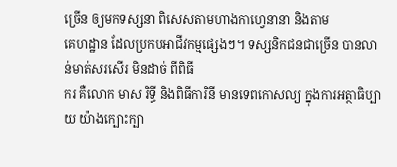ច្រើន ឲ្យមកទស្សនា ពិសេសតាមហាងកាហ្វេនានា និងតាម
គេហដ្ឋាន ដែលប្រកបអាជីវកម្មផ្សេងៗ។ ទស្សនិកជនជាច្រើន បានលាន់មាត់សរសើរ មិនដាច់ ពីពិធី
ករ គឺលោក មាស រិទ្ធី និងពិធីការិនី មានទេពកោសល្យ ក្នុងការអត្ថាធិប្បាយ យ៉ាងក្បោះក្បា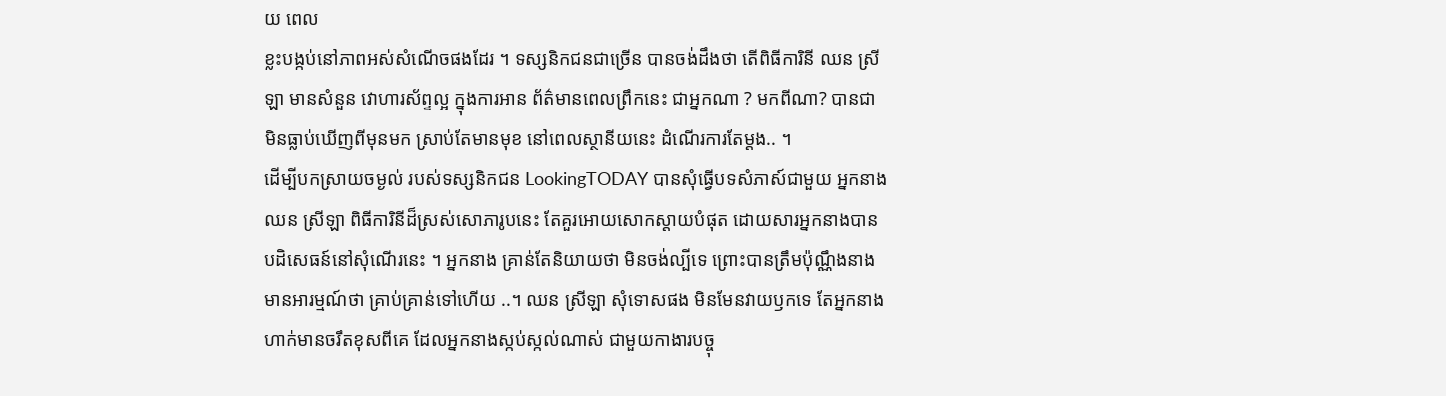យ ពេល
ខ្លះបង្កប់នៅភាពអស់សំណើចផងដែរ ។ ទស្សនិកជនជាច្រើន បានចង់ដឹងថា តើពិធីការិនី ឈន ស្រី
ឡា មានសំនួន វោហារស័ព្ទល្អ ក្នុងការអាន ព័ត៌មានពេលព្រឹកនេះ ជាអ្នកណា ? មកពីណា? បានជា
មិនធ្លាប់ឃើញពីមុនមក ស្រាប់តែមានមុខ នៅពេលស្ថានីយនេះ ដំណើរការតែម្ដង.. ។
ដើម្បីបកស្រាយចម្ងល់ របស់ទស្សនិកជន LookingTODAY បានសុំធ្វើបទសំភាស៍ជាមួយ អ្នកនាង
ឈន ស្រីឡា ពិធីការិនីដ៏ស្រស់សោភារូបនេះ តែគួរអោយសោកស្ដាយបំផុត ដោយសារអ្នកនាងបាន
បដិសេធន៍នៅសុំណើរនេះ ។ អ្នកនាង គ្រាន់តែនិយាយថា មិនចង់ល្បីទេ ព្រោះបានត្រឹមប៉ុណ្ណឹងនាង
មានអារម្មណ៍ថា គ្រាប់គ្រាន់ទៅហើយ ..។ ឈន ស្រីឡា សុំទោសផង មិនមែនវាយឫកទេ តែអ្នកនាង
ហាក់មានចរឹតខុសពីគេ ដែលអ្នកនាងស្កប់ស្កល់ណាស់ ជាមួយកាងារបច្ចុ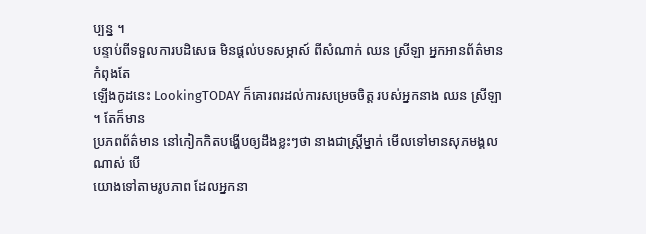ប្បន្ន ។
បន្ទាប់ពីទទួលការបដិសេធ មិនផ្ដល់បទសម្ភាស៍ ពីសំណាក់ ឈន ស្រីឡា អ្នកអានព័ត៌មាន កំពុងតែ
ឡើងកូដនេះ LookingTODAY ក៏គោរពរដល់ការសម្រេចចិត្ត របស់អ្នកនាង ឈន ស្រីឡា ។ តែក៏មាន
ប្រភពព័ត៌មាន នៅកៀកកិតបង្ហើបឲ្យដឹងខ្លះៗថា នាងជាស្រ្តីម្នាក់ មើលទៅមានសុភមង្គលណាស់ បើ
យោងទៅតាមរូបភាព ដែលអ្នកនា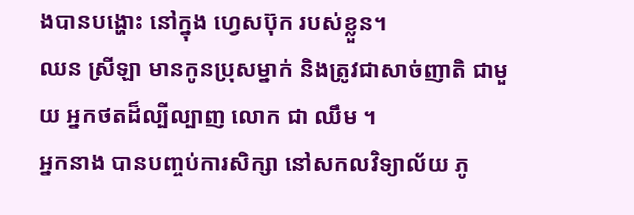ងបានបង្ហោះ នៅក្នុង ហ្វេសប៊ុក របស់ខ្លួន។
ឈន ស្រីឡា មានកូនប្រុសម្នាក់ និងត្រូវជាសាច់ញាតិ ជាមួយ អ្នកថតដ៏ល្បីល្បាញ លោក ជា ឈឹម ។
អ្នកនាង បានបញ្ចប់ការសិក្សា នៅសកលវិទ្យាល័យ ភូ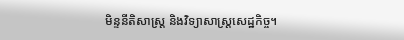មិន្ទនីតិសាស្ត្រ និងវិទ្យាសាស្ត្រសេដ្ឋកិច្ច។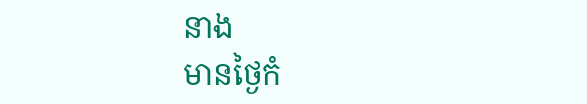នាង
មានថ្ងៃកំ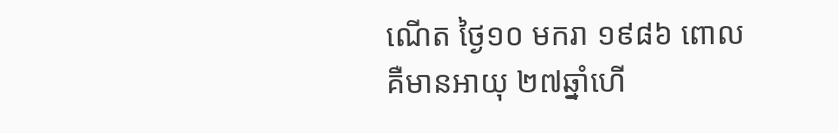ណើត ថ្ងៃ១០ មករា ១៩៨៦ ពោល គឺមានអាយុ ២៧ឆ្នាំហើ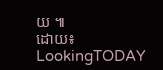យ ៕
ដោយ៖ LookingTODAY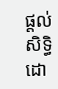ផ្តល់សិទ្ធិដោ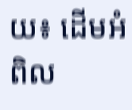យ៖ ដើមអំពិល